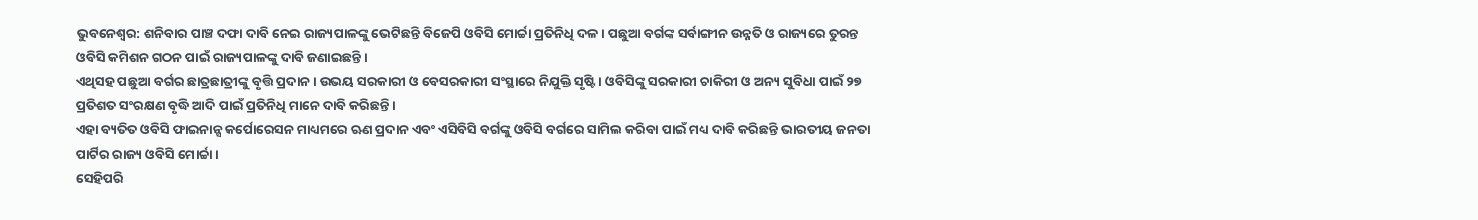ଭୁବନେଶ୍ବର: ଶନିବାର ପାଞ୍ଚ ଦଫା ଦାବି ନେଇ ରାଜ୍ୟପାଳଙ୍କୁ ଭେଟିଛନ୍ତି ବିଜେପି ଓବିସି ମୋର୍ଚ୍ଚା ପ୍ରତିନିଧି ଦଳ। ପଛୁଆ ବର୍ଗଙ୍କ ସର୍ବାଙ୍ଗୀନ ଉନ୍ନତି ଓ ରାଜ୍ୟରେ ତୁରନ୍ତ ଓବିସି କମିଶନ ଗଠନ ପାଇଁ ରାଜ୍ୟପାଳଙ୍କୁ ଦାବି ଜଣାଇଛନ୍ତି ।
ଏଥିସହ ପଛୁଆ ବର୍ଗର ଛାତ୍ରଛାତ୍ରୀଙ୍କୁ ବୃତ୍ତି ପ୍ରଦାନ । ଉଭୟ ସରକାରୀ ଓ ବେସରକାରୀ ସଂସ୍ଥାରେ ନିଯୁକ୍ତି ସୃଷ୍ଟି । ଓବିସିଙ୍କୁ ସରକାରୀ ଚାକିରୀ ଓ ଅନ୍ୟ ସୁବିଧା ପାଇଁ ୨୭ ପ୍ରତିଶତ ସଂରକ୍ଷଣ ବୃଦ୍ଧି ଆଦି ପାଇଁ ପ୍ରତିନିଧି ମାନେ ଦାବି କରିଛନ୍ତି ।
ଏହା ବ୍ୟତିତ ଓବିସି ଫାଇନାନ୍ସ କର୍ପୋରେସନ ମାଧ୍ୟମରେ ଋଣ ପ୍ରଦାନ ଏବଂ ଏସିବିସି ବର୍ଗଙ୍କୁ ଓବିସି ବର୍ଗରେ ସାମିଲ କରିବା ପାଇଁ ମଧ୍ୟ ଦାବି କରିଛନ୍ତି ଭାରତୀୟ ଜନତା ପାର୍ଟିର ରାଜ୍ୟ ଓବିସି ମୋର୍ଚ୍ଚା ।
ସେହିପରି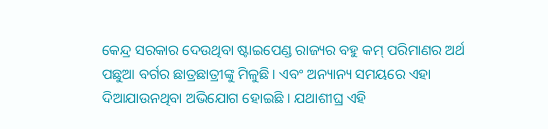କେନ୍ଦ୍ର ସରକାର ଦେଉଥିବା ଷ୍ଟାଇପେଣ୍ଡ ରାଜ୍ୟର ବହୁ କମ୍ ପରିମାଣର ଅର୍ଥ ପଛୁଆ ବର୍ଗର ଛାତ୍ରଛାତ୍ରୀଙ୍କୁ ମିଳୁଛି । ଏବଂ ଅନ୍ୟାନ୍ୟ ସମୟରେ ଏହା ଦିଆଯାଉନଥିବା ଅଭିଯୋଗ ହୋଇଛି । ଯଥାଶୀଘ୍ର ଏହି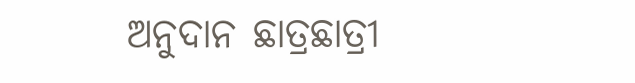ଅନୁଦାନ ଛାତ୍ରଛାତ୍ରୀ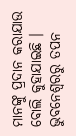ମାନଙ୍କୁ ପ୍ରଦାନ କରାଯାଉ ବୋଲି କୁହାଯାଇଛି ।
ଭୁବନେଶ୍ବରରୁ ତପନ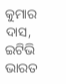କୁମାର ଦାସ, ଇଟିଭି ଭାରତ